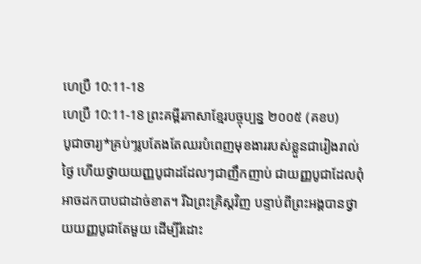ហេប្រឺ 10:11-18
ហេប្រឺ 10:11-18 ព្រះគម្ពីរភាសាខ្មែរបច្ចុប្បន្ន ២០០៥ (គខប)
បូជាចារ្យ*គ្រប់ៗរូបតែងតែឈរបំពេញមុខងាររបស់ខ្លួនជារៀងរាល់ថ្ងៃ ហើយថ្វាយយញ្ញបូជាដដែលៗជាញឹកញាប់ ជាយញ្ញបូជាដែលពុំអាចដកបាបជាដាច់ខាត។ រីឯព្រះគ្រិស្តវិញ បន្ទាប់ពីព្រះអង្គបានថ្វាយយញ្ញបូជាតែមួយ ដើម្បីរំដោះ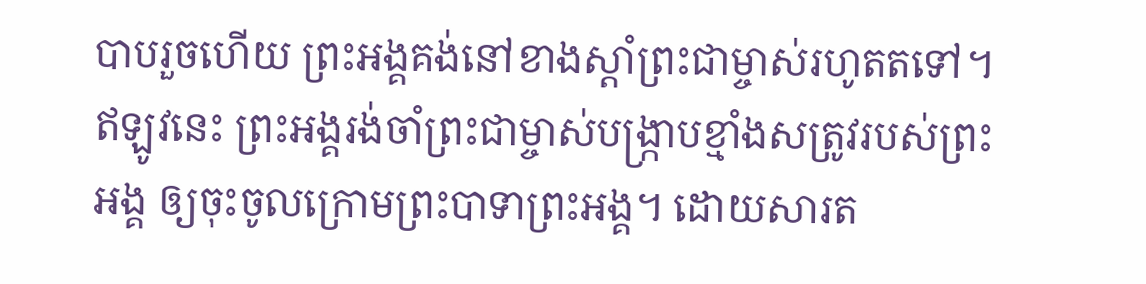បាបរួចហើយ ព្រះអង្គគង់នៅខាងស្ដាំព្រះជាម្ចាស់រហូតតទៅ។ ឥឡូវនេះ ព្រះអង្គរង់ចាំព្រះជាម្ចាស់បង្ក្រាបខ្មាំងសត្រូវរបស់ព្រះអង្គ ឲ្យចុះចូលក្រោមព្រះបាទាព្រះអង្គ។ ដោយសារត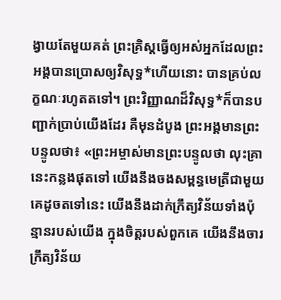ង្វាយតែមួយគត់ ព្រះគ្រិស្តធ្វើឲ្យអស់អ្នកដែលព្រះអង្គបានប្រោសឲ្យវិសុទ្ធ*ហើយនោះ បានគ្រប់លក្ខណៈរហូតតទៅ។ ព្រះវិញ្ញាណដ៏វិសុទ្ធ*ក៏បានបញ្ជាក់ប្រាប់យើងដែរ គឺមុនដំបូង ព្រះអង្គមានព្រះបន្ទូលថា៖ «ព្រះអម្ចាស់មានព្រះបន្ទូលថា លុះគ្រានេះកន្លងផុតទៅ យើងនឹងចងសម្ពន្ធមេត្រីជាមួយគេដូចតទៅនេះ យើងនឹងដាក់ក្រឹត្យវិន័យទាំងប៉ុន្មានរបស់យើង ក្នុងចិត្តរបស់ពួកគេ យើងនឹងចារក្រឹត្យវិន័យ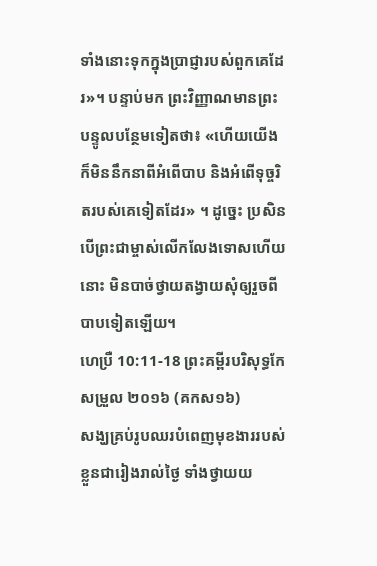ទាំងនោះទុកក្នុងប្រាជ្ញារបស់ពួកគេដែរ»។ បន្ទាប់មក ព្រះវិញ្ញាណមានព្រះបន្ទូលបន្ថែមទៀតថា៖ «ហើយយើងក៏មិននឹកនាពីអំពើបាប និងអំពើទុច្ចរិតរបស់គេទៀតដែរ» ។ ដូច្នេះ ប្រសិនបើព្រះជាម្ចាស់លើកលែងទោសហើយនោះ មិនបាច់ថ្វាយតង្វាយសុំឲ្យរួចពីបាបទៀតឡើយ។
ហេប្រឺ 10:11-18 ព្រះគម្ពីរបរិសុទ្ធកែសម្រួល ២០១៦ (គកស១៦)
សង្ឃគ្រប់រូបឈរបំពេញមុខងាររបស់ខ្លួនជារៀងរាល់ថ្ងៃ ទាំងថ្វាយយ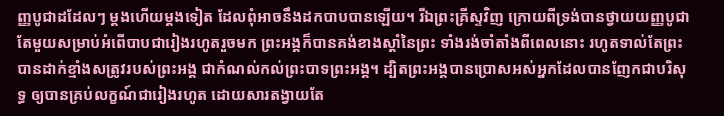ញ្ញបូជាដដែលៗ ម្ដងហើយម្ដងទៀត ដែលពុំអាចនឹងដកបាបបានឡើយ។ រីឯព្រះគ្រីស្ទវិញ ក្រោយពីទ្រង់បានថ្វាយយញ្ញបូជាតែមួយសម្រាប់អំពើបាបជារៀងរហូតរួចមក ព្រះអង្គក៏បានគង់ខាងស្តាំនៃព្រះ ទាំងរង់ចាំតាំងពីពេលនោះ រហូតទាល់តែព្រះបានដាក់ខ្មាំងសត្រូវរបស់ព្រះអង្គ ជាកំណល់កល់ព្រះបាទព្រះអង្គ។ ដ្បិតព្រះអង្គបានប្រោសអស់អ្នកដែលបានញែកជាបរិសុទ្ធ ឲ្យបានគ្រប់លក្ខណ៍ជារៀងរហូត ដោយសារតង្វាយតែ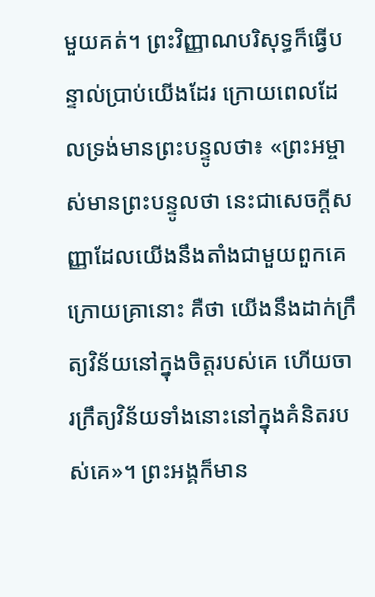មួយគត់។ ព្រះវិញ្ញាណបរិសុទ្ធក៏ធ្វើបន្ទាល់ប្រាប់យើងដែរ ក្រោយពេលដែលទ្រង់មានព្រះបន្ទូលថា៖ «ព្រះអម្ចាស់មានព្រះបន្ទូលថា នេះជាសេចក្ដីសញ្ញាដែលយើងនឹងតាំងជាមួយពួកគេក្រោយគ្រានោះ គឺថា យើងនឹងដាក់ក្រឹត្យវិន័យនៅក្នុងចិត្តរបស់គេ ហើយចារក្រឹត្យវិន័យទាំងនោះនៅក្នុងគំនិតរបស់គេ»។ ព្រះអង្គក៏មាន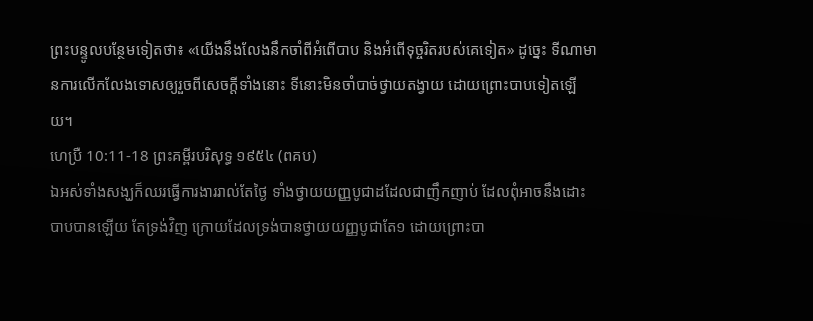ព្រះបន្ទូលបន្ថែមទៀតថា៖ «យើងនឹងលែងនឹកចាំពីអំពើបាប និងអំពើទុច្ចរិតរបស់គេទៀត» ដូច្នេះ ទីណាមានការលើកលែងទោសឲ្យរួចពីសេចក្ដីទាំងនោះ ទីនោះមិនចាំបាច់ថ្វាយតង្វាយ ដោយព្រោះបាបទៀតឡើយ។
ហេប្រឺ 10:11-18 ព្រះគម្ពីរបរិសុទ្ធ ១៩៥៤ (ពគប)
ឯអស់ទាំងសង្ឃក៏ឈរធ្វើការងាររាល់តែថ្ងៃ ទាំងថ្វាយយញ្ញបូជាដដែលជាញឹកញាប់ ដែលពុំអាចនឹងដោះបាបបានឡើយ តែទ្រង់វិញ ក្រោយដែលទ្រង់បានថ្វាយយញ្ញបូជាតែ១ ដោយព្រោះបា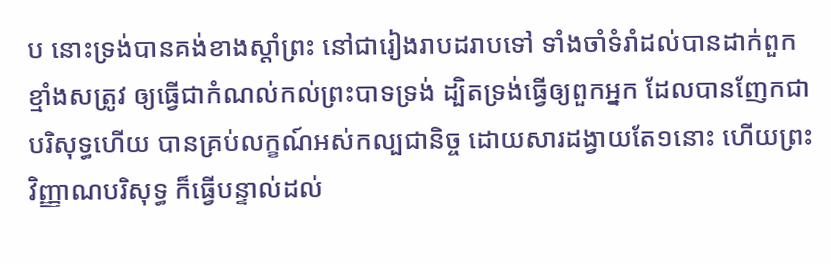ប នោះទ្រង់បានគង់ខាងស្តាំព្រះ នៅជារៀងរាបដរាបទៅ ទាំងចាំទំរាំដល់បានដាក់ពួកខ្មាំងសត្រូវ ឲ្យធ្វើជាកំណល់កល់ព្រះបាទទ្រង់ ដ្បិតទ្រង់ធ្វើឲ្យពួកអ្នក ដែលបានញែកជាបរិសុទ្ធហើយ បានគ្រប់លក្ខណ៍អស់កល្បជានិច្ច ដោយសារដង្វាយតែ១នោះ ហើយព្រះវិញ្ញាណបរិសុទ្ធ ក៏ធ្វើបន្ទាល់ដល់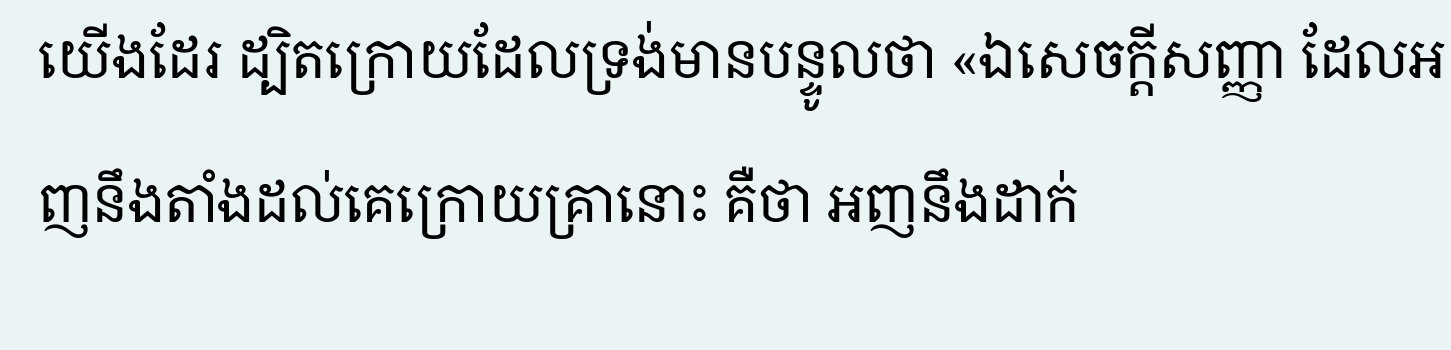យើងដែរ ដ្បិតក្រោយដែលទ្រង់មានបន្ទូលថា «ឯសេចក្ដីសញ្ញា ដែលអញនឹងតាំងដល់គេក្រោយគ្រានោះ គឺថា អញនឹងដាក់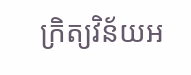ក្រិត្យវិន័យអ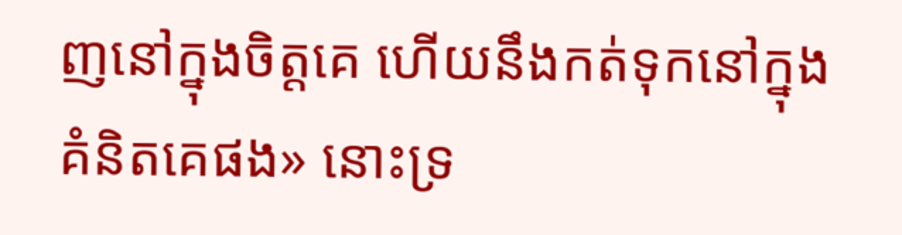ញនៅក្នុងចិត្តគេ ហើយនឹងកត់ទុកនៅក្នុងគំនិតគេផង» នោះទ្រ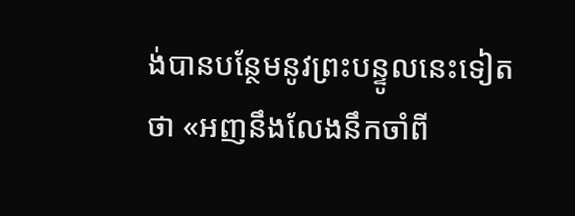ង់បានបន្ថែមនូវព្រះបន្ទូលនេះទៀតថា «អញនឹងលែងនឹកចាំពី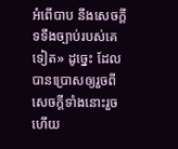អំពើបាប នឹងសេចក្ដីទទឹងច្បាប់របស់គេទៀត» ដូច្នេះ ដែលបានប្រោសឲ្យរួចពីសេចក្ដីទាំងនោះរួចហើយ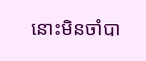នោះមិនចាំបា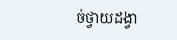ច់ថ្វាយដង្វា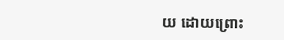យ ដោយព្រោះ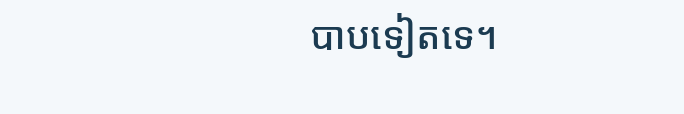បាបទៀតទេ។